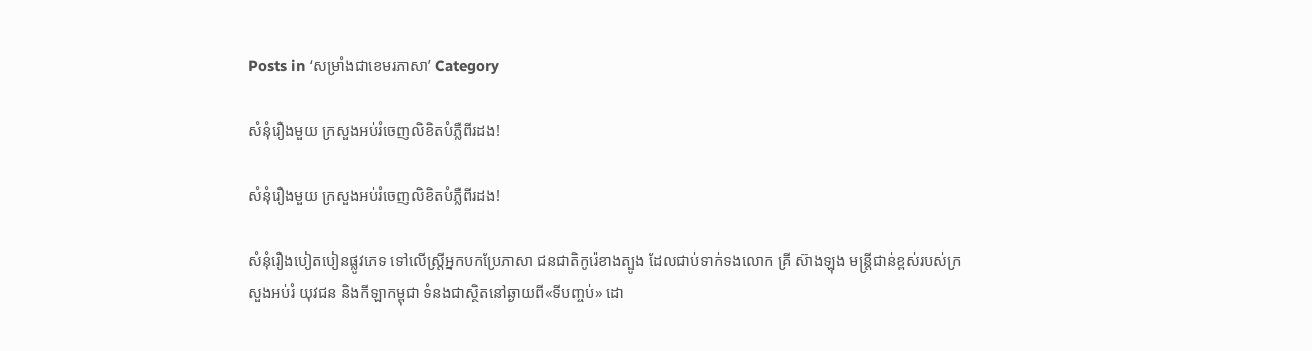Posts in ‘សម្រាំងជាខេមរភាសា’ Category

សំនុំរឿងមួយ ក្រសួងអប់រំចេញលិខិតបំភ្លឺពីរដង!

សំនុំរឿងមួយ ក្រសួងអប់រំចេញលិខិតបំភ្លឺពីរដង!

សំនុំរឿងបៀតបៀនផ្លូវភេទ ទៅលើស្ត្រីអ្នកបកប្រែភាសា ជនជាតិកូរ៉េខាងត្បូង ដែលជាប់ទាក់ទងលោក គ្រី ស៊ាងឡុង មន្ត្រីជាន់ខ្ពស់របស់ក្រសួងអប់រំ យុវជន និងកីឡាកម្ពុជា ទំនងជាស្ថិតនៅឆ្ងាយពី«ទីបញ្ចប់» ដោ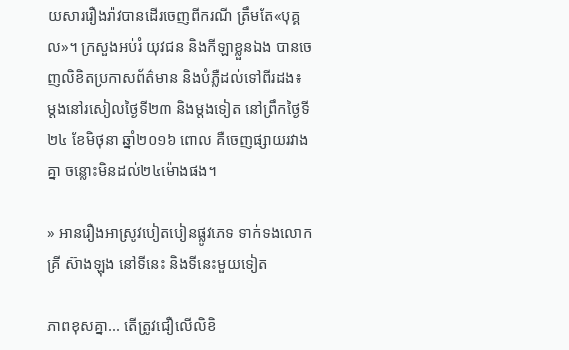យសាររឿងរ៉ាវបានដើរចេញពីករណី ត្រឹមតែ«បុគ្គល»។ ក្រសួងអប់រំ យុវជន និងកីឡាខ្លួនឯង បានចេញលិខិតប្រកាសព័ត៌មាន និងបំភ្លឺដល់ទៅពីរដង៖ ម្ដងនៅរសៀលថ្ងៃទី២៣ និងម្ដងទៀត នៅព្រឹកថ្ងៃទី២៤ ខែមិថុនា ឆ្នាំ២០១៦ ពោល គឺចេញផ្សាយរវាងគ្នា ចន្លោះមិនដល់២៤ម៉ោងផង។

» អានរឿងអាស្រូវបៀតបៀនផ្លូវភេទ ទាក់ទងលោក គ្រី ស៊ាងឡុង នៅទីនេះ និងទីនេះមួយទៀត

ភាពខុសគ្នា... តើត្រូវជឿលើលិខិ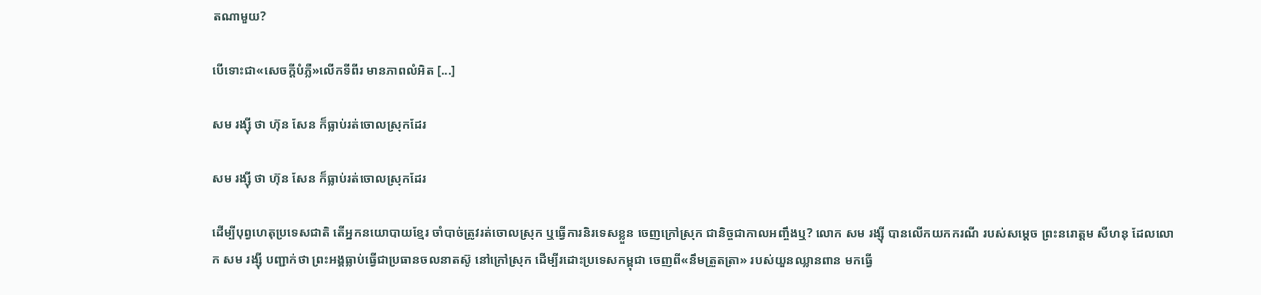តណាមួយ?

បើទោះជា«សេចក្ដីបំភ្លឺ»លើកទីពីរ មានភាពលំអិត [...]

សម រង្ស៊ី ថា ហ៊ុន សែន ក៏ធ្លាប់រត់ចោលស្រុកដែរ

សម រង្ស៊ី ថា ហ៊ុន សែន ក៏ធ្លាប់រត់ចោលស្រុកដែរ

ដើម្បីបុព្វហេតុប្រទេសជាតិ តើអ្នកនយោបាយខ្មែរ ចាំបាច់ត្រូវរត់ចោលស្រុក ឬធ្វើការនិរទេសខ្លួន ចេញក្រៅស្រុក ជានិច្ចជាកាលអញ្ចឹងឬ? លោក សម រង្ស៊ី បានលើកយកករណី របស់សម្ដេច ព្រះនរោត្ដម សីហនុ ដែលលោក សម រង្ស៊ី បញ្ជាក់ថា ព្រះអង្គធ្លាប់ធ្វើជាប្រធានចលនាតស៊ូ នៅក្រៅស្រុក ដើម្បីរដោះប្រទេសកម្ពុជា ចេញពី«នឹមត្រួតត្រា» របស់យួនឈ្លានពាន មកធ្វើ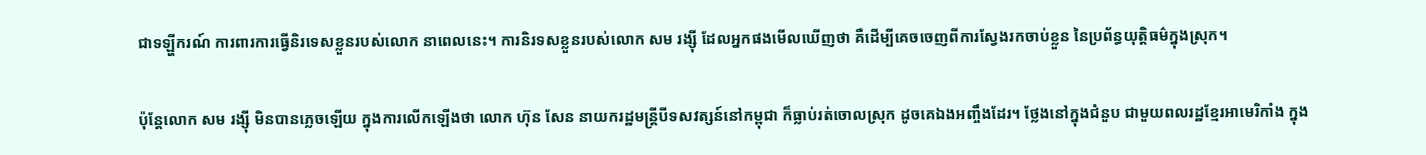ជាទឡ្ហីករណ៍ ការពារការធ្វើនិរទេសខ្លួនរបស់លោក នាពេលនេះ។ ការនិរទសខ្លួនរបស់លោក សម រង្ស៊ី ដែលអ្នកផងមើលឃើញថា គឺដើម្បីគេចចេញពីការស្វែងរកចាប់ខ្លួន នៃប្រព័ន្ធយុត្តិធម៌ក្នុងស្រុក។

ប៉ុន្តែលោក សម រង្ស៊ី មិនបានភ្លេចឡើយ ក្នុងការលើកឡើងថា លោក ហ៊ុន សែន នាយករដ្ឋមន្ត្រីបីទសវត្សន៍នៅកម្ពុជា ក៏ធ្លាប់រត់ចោលស្រុក ដូចគេឯងអញ្ចឹងដែរ។ ថ្លែងនៅក្នុងជំនួប ជាមួយពលរដ្ឋខ្មែរអាមេរិកាំង ក្នុង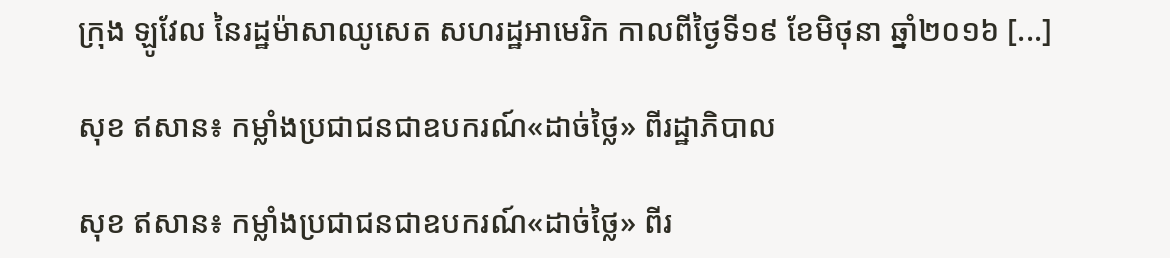ក្រុង ឡូវែល នៃរដ្ឋម៉ាសាឈូសេត សហរដ្ឋអាមេរិក កាលពីថ្ងៃទី១៩ ខែមិថុនា ឆ្នាំ២០១៦ [...]

សុខ ឥសាន៖ កម្លាំងប្រជាជនជាឧបករណ៍«ដាច់ថ្លៃ» ពីរដ្ឋាភិបាល

សុខ ឥសាន៖ កម្លាំងប្រជាជនជាឧបករណ៍«ដាច់ថ្លៃ» ពីរ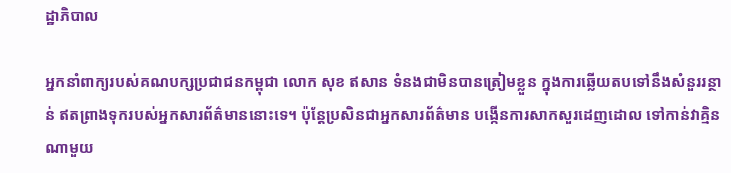ដ្ឋាភិបាល

អ្នកនាំពាក្យរបស់គណបក្សប្រជាជនកម្ពុជា លោក សុខ ឥសាន ទំនងជាមិនបានត្រៀមខ្លួន ក្នុងការឆ្លើយតបទៅនឹងសំនួររន្ថាន់ ឥតព្រាងទុករបស់អ្នកសារព័ត៌មាននោះទេ។ ប៉ុន្តែប្រសិនជាអ្នកសារព័ត៌មាន បង្កើនការសាកសួរដេញដោល ទៅកាន់វាគ្មិនណាមួយ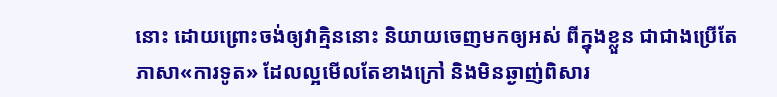នោះ ដោយព្រោះចង់ឲ្យវាគ្មិននោះ និយាយចេញមកឲ្យអស់ ពីក្នុងខ្លួន ជាជាងប្រើតែភាសា«ការទូត» ដែលល្អមើលតែខាងក្រៅ និងមិនឆ្ងាញ់ពិសារ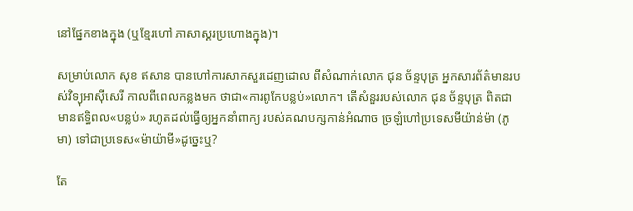នៅផ្នែកខាងក្នុង (ឬខ្មែរហៅ ភាសាស្គរប្រហោងក្នុង)។

សម្រាប់លោក សុខ ឥសាន បានហៅការសាកសួរដេញដោល ពីសំណាក់លោក ជុន ច័ន្ទបុត្រ អ្នកសារព័ត៌មានរបស់វិទ្យុអាស៊ីសេរី កាលពីពេលកន្លងមក ថាជា«ការពូកែបន្លប់»លោក។ តើសំនួររបស់លោក ជុន ច័ន្ទបុត្រ ពិតជាមានឥទ្ធិពល«បន្លប់» រហូតដល់ធ្វើឲ្យអ្នកនាំពាក្យ របស់គណបក្សកាន់អំណាច ច្រឡំហៅប្រទេសមីយ៉ាន់ម៉ា (ភូមា) ទៅជាប្រទេស«ម៉ាយ៉ាមី»ដូច្នេះឬ?

តែ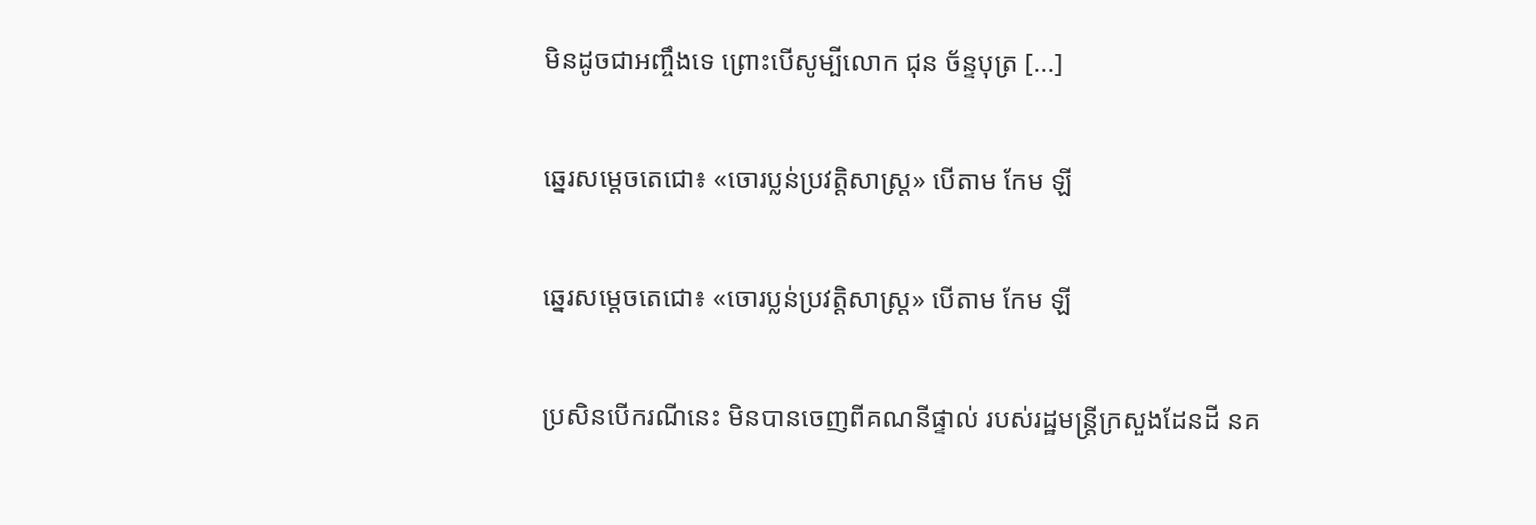មិនដូចជាអញ្ចឹងទេ ព្រោះបើសូម្បីលោក ជុន ច័ន្ទបុត្រ [...]

ឆ្នេរសម្ដេចតេជោ៖ «ចោរប្លន់ប្រវត្តិសាស្ត្រ» បើតាម កែម ឡី

ឆ្នេរសម្ដេចតេជោ៖ «ចោរប្លន់ប្រវត្តិសាស្ត្រ» បើតាម កែម ឡី

ប្រសិនបើករណីនេះ មិនបានចេញពីគណនីផ្ទាល់ របស់រដ្ឋមន្ត្រីក្រសួងដែនដី នគ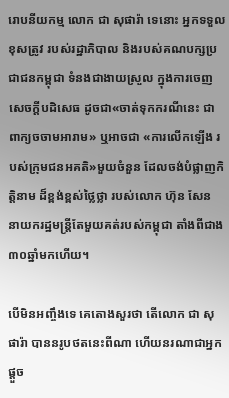រោបនីយកម្ម លោក ជា សុផារ៉ា ទេនោះ អ្នកទទួលខុសត្រូវ របស់រដ្ឋាភិបាល និងរបស់គណបក្សប្រជាជនកម្ពុជា ទំនងជាងាយស្រួល ក្នុងការចេញសេចក្ដីបដិសេធ ដូចជា«ចាត់ទុកករណីនេះ ជាពាក្យចចាមអារាម» ឬអាចជា «ការលើកឡើង របស់ក្រុមជនអគតិ»មួយចំនួន ដែលចង់បំផ្លាញកិត្តិនាម ដ៏ខ្ពង់ខ្ពស់ថ្លៃថ្លា របស់លោក ហ៊ុន សែន នាយករដ្ឋមន្ត្រីតែមួយគត់របស់កម្ពុជា តាំងពីជាង៣០ឆ្នាំមកហើយ។

បើមិនអញ្ចឹងទេ គេតោងសួរថា តើលោក ជា សុផារ៉ា បាននរូបថតនេះពីណា ហើយនរណាជាអ្នកផ្ដួច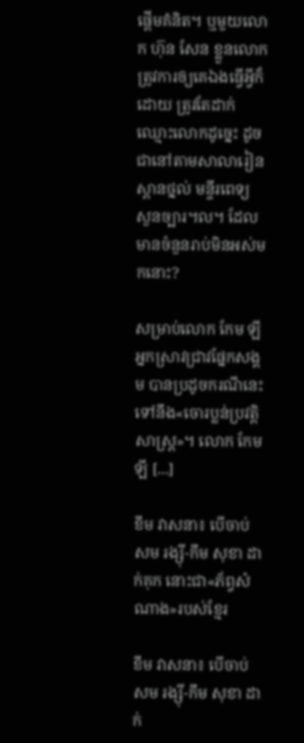ផ្ដើមគំនិត។ ឬមួយលោក ហ៊ុន សែន ខ្លួនលោក ត្រូវការឲ្យគេឯងធ្វើអ្វីក៏ដោយ ត្រូវតែដាក់ឈ្មោះលោកដូច្នេះ ដូចជានៅតាមសាលារៀន ស្ពានថ្នល់ មន្ទីរពេទ្យ សួនច្បារ។ល។ ដែលមានចំនួនរាប់មិនអស់មកនោះ?

សម្រាប់លោក កែម ឡី អ្នកស្រាវជ្រាវផ្នែកសង្គម បានប្រដូចករណីនេះ ទៅនឹង«ចោរប្លន់ប្រវត្តិសាស្ត្រ»។ លោក កែម ឡី [...]

ខឹម វាសនា៖ បើចាប់ សម រង្ស៊ី-កឹម សុខា ដាក់គុក នោះជា«ភ័ព្វសំណាង»របស់ខ្មែរ

ខឹម វាសនា៖ បើចាប់ សម រង្ស៊ី-កឹម សុខា ដាក់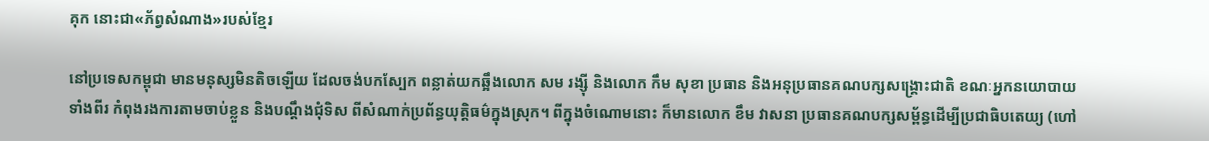គុក នោះជា«ភ័ព្វសំណាង»របស់ខ្មែរ

នៅប្រទេសកម្ពុជា មានមនុស្សមិនតិចឡើយ ដែលចង់បកស្បែក ពន្លាត់យកឆ្អឹងលោក សម រង្ស៊ី និងលោក កឹម សុខា ប្រធាន និងអនុប្រធានគណបក្សសង្គ្រោះជាតិ ខណៈអ្នកនយោបាយទាំងពីរ កំពុងរងការតាមចាប់ខ្លួន និងបណ្ដឹងជុំទិស ពីសំណាក់ប្រព័ន្ធយុត្តិធម៌ក្នុងស្រុក។ ពីក្នុងចំណោមនោះ ក៏មានលោក ខឹម វាសនា ប្រធានគណបក្សសម្ព័ន្ធដើម្បីប្រជាធិបតេយ្យ (ហៅ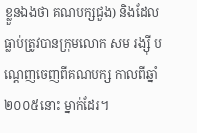ខ្លួនឯងថា គណបក្សជួង) និងដែលធ្លាប់ត្រូវបានក្រុមលោក សម រង្ស៊ី បណ្ដេញចេញពីគណបក្ស កាលពីឆ្នាំ២០០៥នោះ ម្នាក់ដែរ។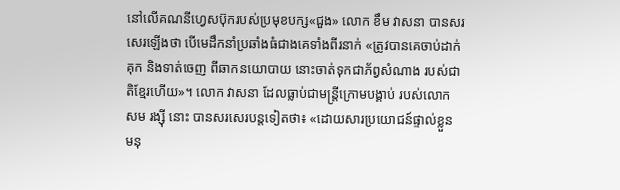នៅលើគណនីហ្វេសប៊ុករបស់ប្រមុខបក្ស«ជួង» លោក ខឹម វាសនា បានសរសេរឡើងថា បើមេដឹកនាំប្រឆាំងធំជាងគេទាំងពីរនាក់ «ត្រូវបានគេចាប់ដាក់គុក និងទាត់ចេញ ពីឆាកនយោបាយ នោះចាត់ទុកជាភ័ព្វសំណាង របស់ជាតិខ្មែរហើយ»។ លោក វាសនា ដែលធ្លាប់ជាមន្ត្រីក្រោមបង្គាប់ របស់លោក សម រង្ស៊ី នោះ បានសរសេរបន្តទៀតថា៖ «ដោយសារប្រយោជន៍ផ្ទាល់ខ្លួន មនុ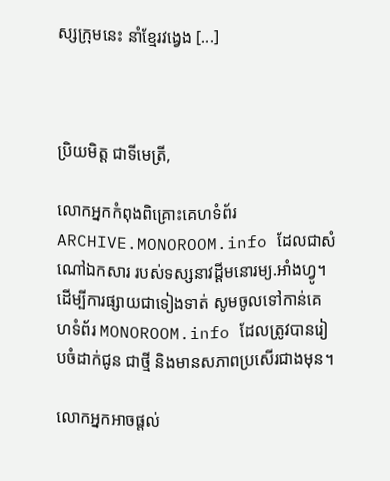ស្សក្រុមនេះ នាំខ្មែរវង្វេង [...]



ប្រិយមិត្ត ជាទីមេត្រី,

លោកអ្នកកំពុងពិគ្រោះគេហទំព័រ ARCHIVE.MONOROOM.info ដែលជាសំណៅឯកសារ របស់ទស្សនាវដ្ដីមនោរម្យ.អាំងហ្វូ។ ដើម្បីការផ្សាយជាទៀងទាត់ សូមចូលទៅកាន់គេហទំព័រ MONOROOM.info ដែលត្រូវបានរៀបចំដាក់ជូន ជាថ្មី និងមានសភាពប្រសើរជាងមុន។

លោកអ្នកអាចផ្ដល់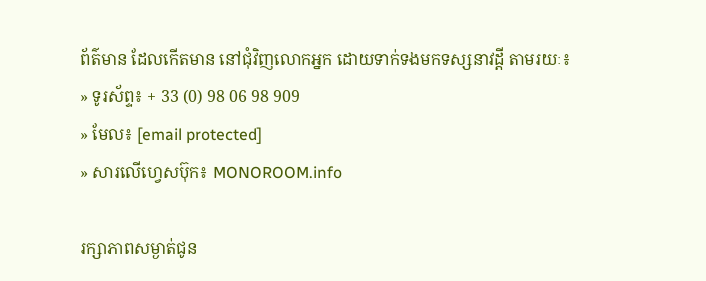ព័ត៌មាន ដែលកើតមាន នៅជុំវិញលោកអ្នក ដោយទាក់ទងមកទស្សនាវដ្ដី តាមរយៈ៖
» ទូរស័ព្ទ៖ + 33 (0) 98 06 98 909
» មែល៖ [email protected]
» សារលើហ្វេសប៊ុក៖ MONOROOM.info

រក្សាភាពសម្ងាត់ជូន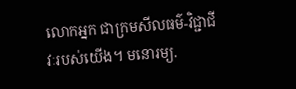លោកអ្នក ជាក្រមសីលធម៌-វិជ្ជាជីវៈរបស់យើង។ មនោរម្យ.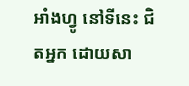អាំងហ្វូ នៅទីនេះ ជិតអ្នក ដោយសា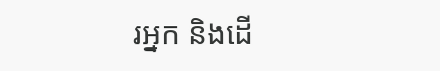រអ្នក និងដើ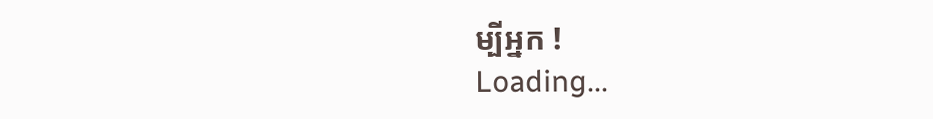ម្បីអ្នក !
Loading...